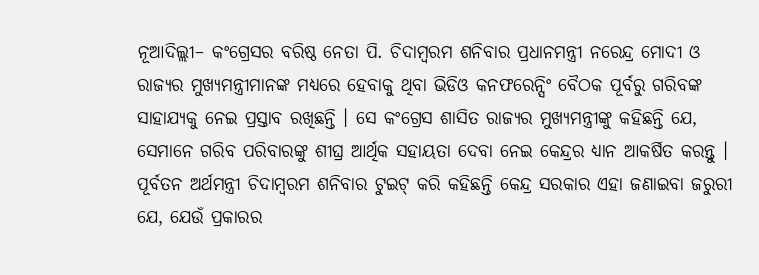ନୂଆଦିଲ୍ଲୀ– କଂଗ୍ରେସର ବରିଷ୍ଠ ନେତା ପି. ଚିଦାମ୍ବରମ ଶନିବାର ପ୍ରଧାନମନ୍ତ୍ରୀ ନରେନ୍ଦ୍ର ମୋଦୀ ଓ ରାଜ୍ୟର ମୁଖ୍ୟମନ୍ତ୍ରୀମାନଙ୍କ ମଧ୍ୟରେ ହେବାକୁ ଥିବା ଭିଡିଓ କନଫରେନ୍ସିଂ ବୈଠକ ପୂର୍ବରୁ ଗରିବଙ୍କ ସାହାଯ୍ୟକୁ ନେଇ ପ୍ରସ୍ତାବ ରଖିଛନ୍ତି । ସେ କଂଗ୍ରେସ ଶାସିତ ରାଜ୍ୟର ମୁଖ୍ୟମନ୍ତ୍ରୀଙ୍କୁ କହିଛନ୍ତି ଯେ, ସେମାନେ ଗରିବ ପରିବାରଙ୍କୁ ଶୀଘ୍ର ଆର୍ଥିକ ସହାୟତା ଦେବା ନେଇ କେନ୍ଦ୍ରର ଧ୍ୟାନ ଆକର୍ଷିତ କରନ୍ତୁ ।
ପୂର୍ବତନ ଅର୍ଥମନ୍ତ୍ରୀ ଚିଦାମ୍ବରମ ଶନିବାର ଟୁଇଟ୍ କରି କହିଛନ୍ତି କେନ୍ଦ୍ର ସରକାର ଏହା ଜଣାଇବା ଜରୁରୀ ଯେ, ଯେଉଁ ପ୍ରକାରର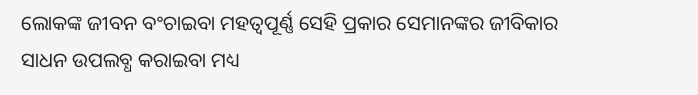ଲୋକଙ୍କ ଜୀବନ ବଂଚାଇବା ମହତ୍ୱପୂର୍ଣ୍ଣ ସେହି ପ୍ରକାର ସେମାନଙ୍କର ଜୀବିକାର ସାଧନ ଉପଲବ୍ଧ କରାଇବା ମଧ୍ୟ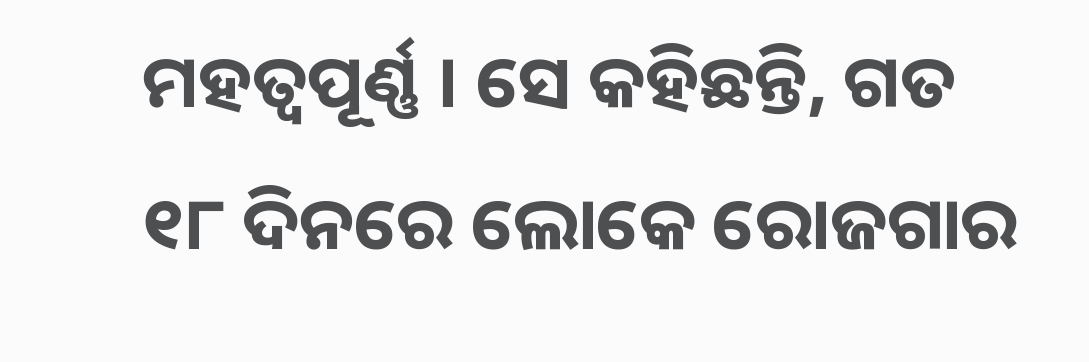ମହତ୍ୱପୂର୍ଣ୍ଣ । ସେ କହିଛନ୍ତି, ଗତ ୧୮ ଦିନରେ ଲୋକେ ରୋଜଗାର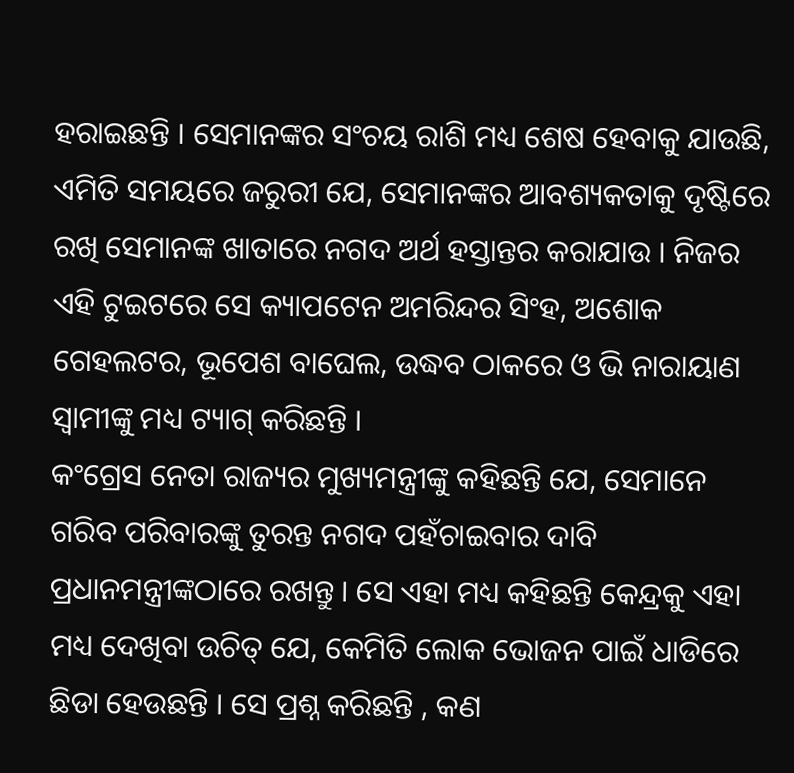ହରାଇଛନ୍ତି । ସେମାନଙ୍କର ସଂଚୟ ରାଶି ମଧ୍ୟ ଶେଷ ହେବାକୁ ଯାଉଛି, ଏମିତି ସମୟରେ ଜରୁରୀ ଯେ, ସେମାନଙ୍କର ଆବଶ୍ୟକତାକୁ ଦୃଷ୍ଟିରେ ରଖି ସେମାନଙ୍କ ଖାତାରେ ନଗଦ ଅର୍ଥ ହସ୍ତାନ୍ତର କରାଯାଉ । ନିଜର ଏହି ଟୁଇଟରେ ସେ କ୍ୟାପଟେନ ଅମରିନ୍ଦର ସିଂହ, ଅଶୋକ ଗେହଲଟର, ଭୂପେଶ ବାଘେଲ, ଉଦ୍ଧବ ଠାକରେ ଓ ଭି ନାରାୟାଣ ସ୍ୱାମୀଙ୍କୁ ମଧ୍ୟ ଟ୍ୟାଗ୍ କରିଛନ୍ତି ।
କଂଗ୍ରେସ ନେତା ରାଜ୍ୟର ମୁଖ୍ୟମନ୍ତ୍ରୀଙ୍କୁ କହିଛନ୍ତି ଯେ, ସେମାନେ ଗରିବ ପରିବାରଙ୍କୁ ତୁରନ୍ତ ନଗଦ ପହଁଚାଇବାର ଦାବି ପ୍ରଧାନମନ୍ତ୍ରୀଙ୍କଠାରେ ରଖନ୍ତୁ । ସେ ଏହା ମଧ୍ୟ କହିଛନ୍ତି କେନ୍ଦ୍ରକୁ ଏହା ମଧ୍ୟ ଦେଖିବା ଉଚିତ୍ ଯେ, କେମିତି ଲୋକ ଭୋଜନ ପାଇଁ ଧାଡିରେ ଛିଡା ହେଉଛନ୍ତି । ସେ ପ୍ରଶ୍ନ କରିଛନ୍ତି , କଣ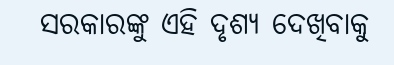ସରକାରଙ୍କୁ ଏହି ଦୃଶ୍ୟ ଦେଖିବାକୁ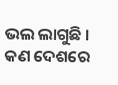ଭଲ ଲାଗୁଛି । କଣ ଦେଶରେ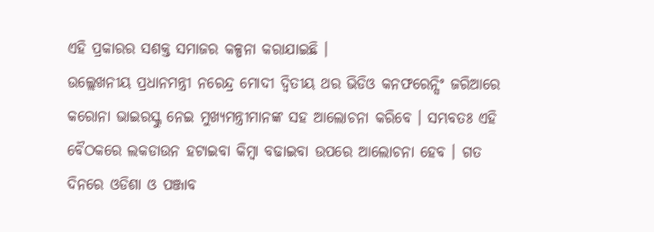ଏହି ପ୍ରକାରର ସଶକ୍ତ ସମାଜର କଳ୍ପନା କରାଯାଇଛି ।
ଉଲ୍ଲେଖନୀୟ ପ୍ରଧାନମନ୍ତ୍ରୀ ନରେନ୍ଦ୍ର ମୋଦୀ ଦ୍ୱିତୀୟ ଥର ଭିଡିଓ କନଫରେନ୍ସିଂ ଜରିଆରେ କରୋନା ଭାଇରସ୍କୁ ନେଇ ମୁଖ୍ୟମନ୍ତ୍ରୀମାନଙ୍କ ସହ ଆଲୋଚନା କରିବେ । ସମ୍ଭବତଃ ଏହି ବୈଠକରେ ଲକଡାଉନ ହଟାଇବା କିମ୍ବା ବଢାଇବା ଉପରେ ଆଲୋଚନା ହେବ । ଗତ ଦିନରେ ଓଡିଶା ଓ ପଞ୍ଜାବ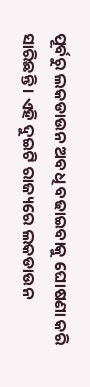ପୂର୍ବରୁ ଲକଡାଉନ ଅବଧି ବଢାଇବାକୁ ଘୋଷଣା କରି ସାରିଛନ୍ତି । ଏହି ଦୁଇଟି ରାଜ୍ୟରେ ଲକଡାଉନ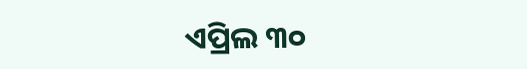ଏପ୍ରିଲ ୩୦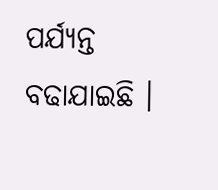ପର୍ଯ୍ୟନ୍ତ ବଢାଯାଇଛି ।